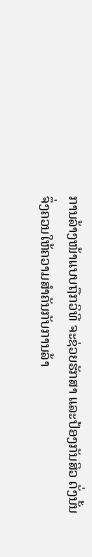ການລ້າງໜ້າແບບຖືກວິທີ ຈະຊ່ວຍຮັກສາ ແລະປ້ອງກັນສິວ ດັ່ງນັ້ນ ຈຶ່ງຄວນໃຫ້ຄວາມສຳຄັນກັບການລ້າ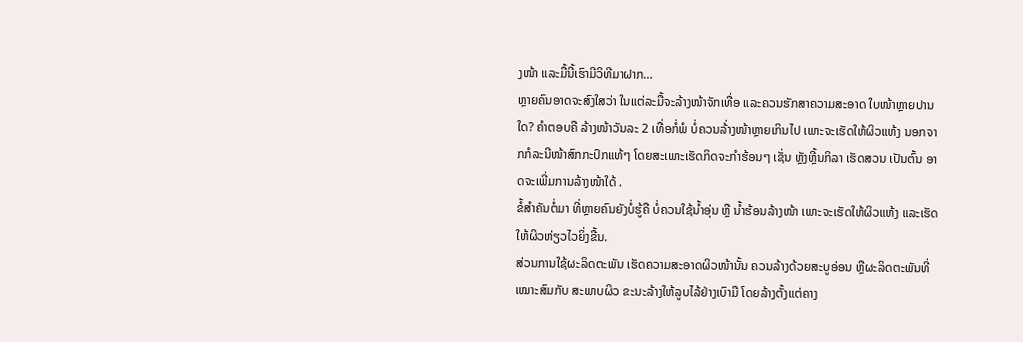ງໜ້າ ແລະມື້ນີ້ເຮົາມີວິທີມາຝາກ…
ຫຼາຍຄົນອາດຈະສົງໃສວ່າ ໃນແຕ່ລະມື້ຈະລ້າງໜ້າຈັກເທື່ອ ແລະຄວນຮັກສາຄວາມສະອາດ ໃບໜ້າຫຼາຍປານໃດ? ຄຳຕອບຄື ລ້າງໜ້າວັນລະ 2 ເທື່ອກໍ່ພໍ ບໍ່ຄວນລ້່າງໜ້າຫຼາຍເກິນໄປ ເພາະຈະເຮັດໃຫ້ຜິວແຫ້ງ ນອກຈາກກໍລະນີໜ້າສົກກະປົກແທ້ໆ ໂດຍສະເພາະເຮັດກິດຈະກຳຮ້ອນໆ ເຊັ່ນ ຫຼັງຫຼີ້ນກິລາ ເຮັດສວນ ເປັນຕົ້ນ ອາດຈະເພີ່ມການລ້າງໜ້າໃດ້ .
ຂໍ້ສຳຄັນຕໍ່ມາ ທີ່ຫຼາຍຄົນຍັງບໍ່ຮູ້ຄື ບໍ່ຄວນໃຊ້ນ້ຳອຸ່ນ ຫຼື ນ້ຳຮ້ອນລ້າງໜ້າ ເພາະຈະເຮັດໃຫ້ຜິວແຫ້ງ ແລະເຮັດໃຫ້ຜິວຫ່ຽວໄວຍິ່ງຂື້ນ.
ສ່ວນການໃຊ້ຜະລິດຕະພັນ ເຮັດຄວາມສະອາດຜິວໜ້ານັ້ນ ຄວນລ້າງດ້ວຍສະບູອ່ອນ ຫຼືຜະລິດຕະພັນທີ່ເໝາະສົມກັບ ສະພາບຜິວ ຂະນະລ້າງໃຫ້ລູບໄລ້ຢ່າງເບົາມື ໂດຍລ້າງຕັ້ງແຕ່ຄາງ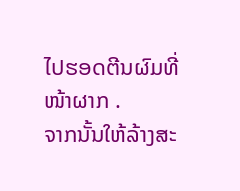ໄປຮອດຕີນຜົມທີ່ໜ້າຜາກ .
ຈາກນັ້ນໃຫ້ລ້າງສະ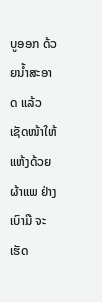ບູອອກ ດ້ວຍນ້ຳສະອາດ ແລ້ວເຊັດໜ້າໃຫ້ແຫ້ງດ້ວຍຜ້າແພ ຢ່າງເບົາມື ຈະເຮັດ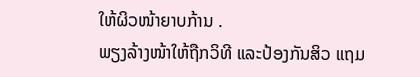ໃຫ້ຜິວໜ້າຍາບກ້ານ .
ພຽງລ້າງໜ້າໃຫ້ຖືກວິທີ ແລະປ້ອງກັນສິວ ແຖມ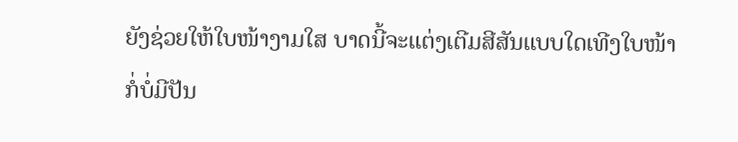ຍັງຊ່ວຍໃຫ້ໃບໜ້າງາມໃສ ບາດນີ້ຈະແຕ່ງເຕີມສີສັນແບບໃດເທີງໃບໜ້າ ກໍ່ບໍ່ມີປັນ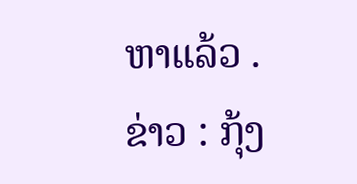ຫາແລ້ວ .
ຂ່າວ : ກຸ້ງ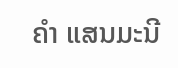ຄຳ ແສນມະນີ